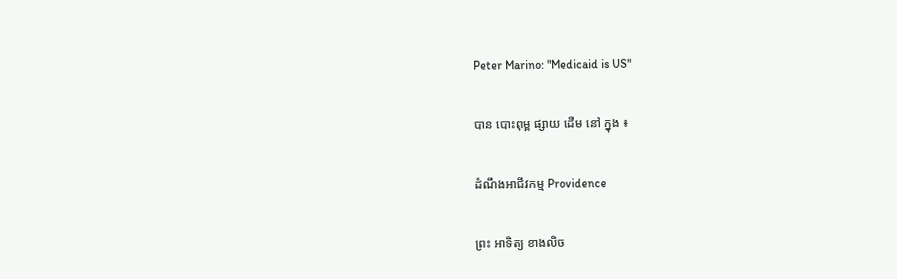Peter Marino: "Medicaid is US"

បាន បោះពុម្ព ផ្សាយ ដើម នៅ ក្នុង ៖

ដំណឹងអាជីវកម្ម Providence

ព្រះ អាទិត្យ ខាងលិច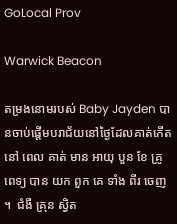GoLocal Prov

Warwick Beacon

តម្រងនោមរបស់ Baby Jayden បានចាប់ផ្តើមបរាជ័យនៅថ្ងៃដែលគាត់កើត នៅ ពេល គាត់ មាន អាយុ បួន ខែ គ្រូ ពេទ្យ បាន យក ពួក គេ ទាំង ពីរ ចេញ ។  ជំងឺ គ្រុន ស្វិត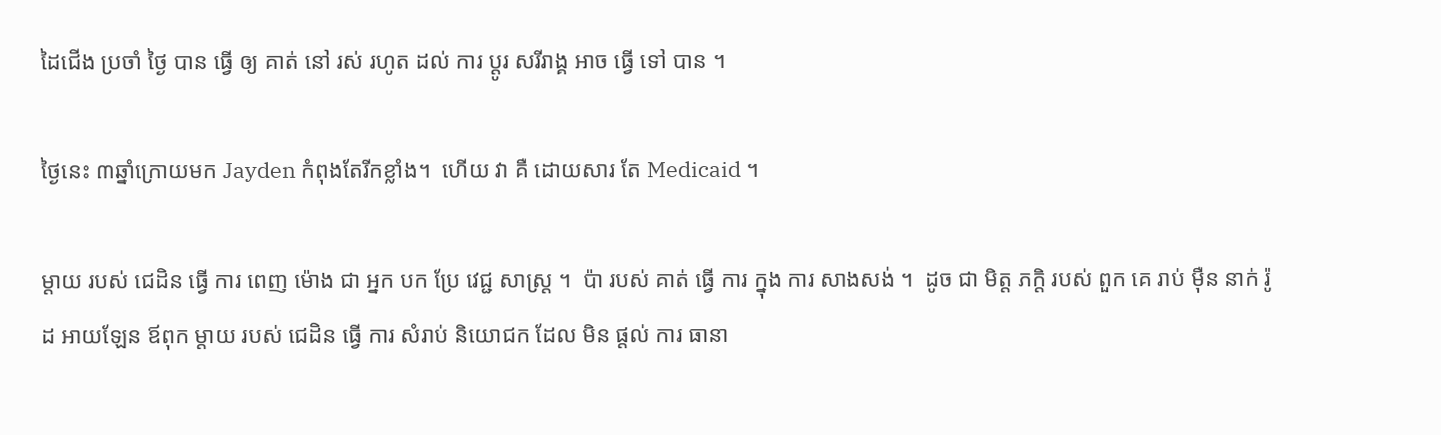ដៃជើង ប្រចាំ ថ្ងៃ បាន ធ្វើ ឲ្យ គាត់ នៅ រស់ រហូត ដល់ ការ ប្តូរ សរីរាង្គ អាច ធ្វើ ទៅ បាន ។

ថ្ងៃនេះ ៣ឆ្នាំក្រោយមក Jayden កំពុងតែរីកខ្លាំង។  ហើយ វា គឺ ដោយសារ តែ Medicaid ។

ម្តាយ របស់ ជេដិន ធ្វើ ការ ពេញ ម៉ោង ជា អ្នក បក ប្រែ វេជ្ជ សាស្ត្រ ។  ប៉ា របស់ គាត់ ធ្វើ ការ ក្នុង ការ សាងសង់ ។  ដូច ជា មិត្ត ភក្តិ របស់ ពួក គេ រាប់ ម៉ឺន នាក់ រ៉ូដ អាយឡែន ឪពុក ម្តាយ របស់ ជេដិន ធ្វើ ការ សំរាប់ និយោជក ដែល មិន ផ្តល់ ការ ធានា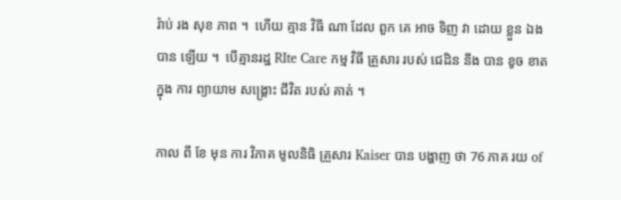រ៉ាប់ រង សុខ ភាព ។  ហើយ គ្មាន វិធី ណា ដែល ពួក គេ អាច ទិញ វា ដោយ ខ្លួន ឯង បាន ឡើយ ។  បើគ្មានរដ្ឋ RIte Care កម្ម វិធី គ្រួសារ របស់ ជេដិន នឹង បាន ខូច ខាត ក្នុង ការ ព្យាយាម សង្គ្រោះ ជីវិត របស់ គាត់ ។

កាល ពី ខែ មុន ការ វិភាគ មូលនិធិ គ្រួសារ Kaiser បាន បង្ហាញ ថា 76 ភាគ រយ of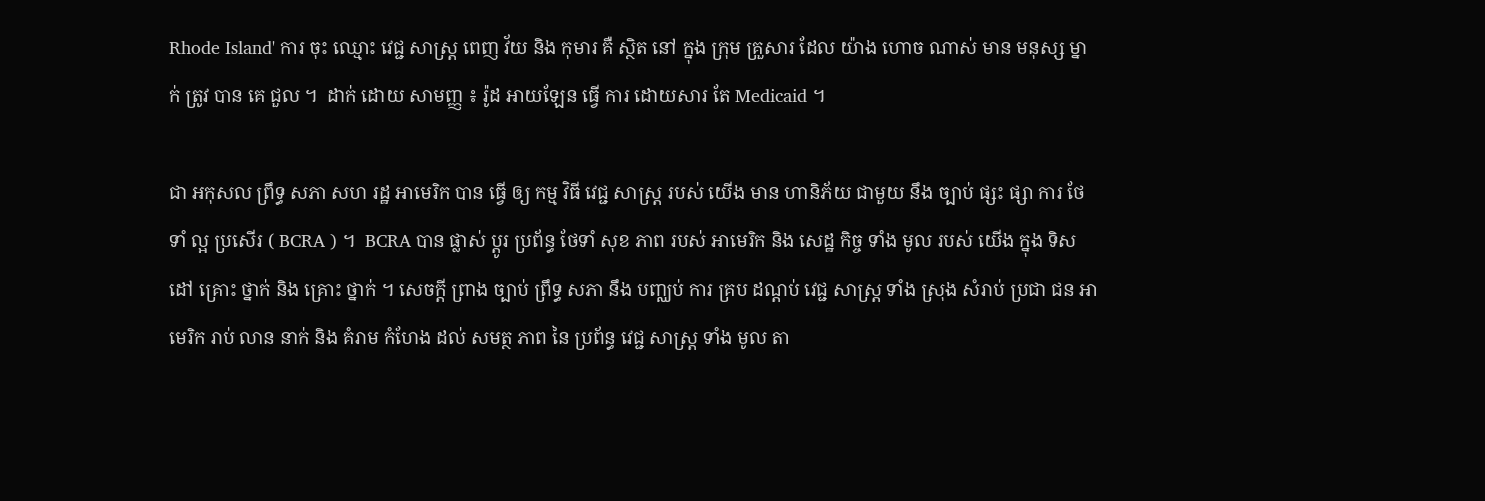Rhode Island' ការ ចុះ ឈ្មោះ វេជ្ជ សាស្ត្រ ពេញ វ័យ និង កុមារ គឺ ស្ថិត នៅ ក្នុង ក្រុម គ្រួសារ ដែល យ៉ាង ហោច ណាស់ មាន មនុស្ស ម្នាក់ ត្រូវ បាន គេ ជួល ។  ដាក់ ដោយ សាមញ្ញ ៖ រ៉ូដ អាយឡែន ធ្វើ ការ ដោយសារ តែ Medicaid ។

ជា អកុសល ព្រឹទ្ធ សភា សហ រដ្ឋ អាមេរិក បាន ធ្វើ ឲ្យ កម្ម វិធី វេជ្ជ សាស្ត្រ របស់ យើង មាន ហានិភ័យ ជាមួយ នឹង ច្បាប់ ផ្សះ ផ្សា ការ ថែទាំ ល្អ ប្រសើរ ( BCRA ) ។  BCRA បាន ផ្លាស់ ប្តូរ ប្រព័ន្ធ ថែទាំ សុខ ភាព របស់ អាមេរិក និង សេដ្ឋ កិច្ច ទាំង មូល របស់ យើង ក្នុង ទិស ដៅ គ្រោះ ថ្នាក់ និង គ្រោះ ថ្នាក់ ។ សេចក្តី ព្រាង ច្បាប់ ព្រឹទ្ធ សភា នឹង បញ្ឈប់ ការ គ្រប ដណ្តប់ វេជ្ជ សាស្ត្រ ទាំង ស្រុង សំរាប់ ប្រជា ជន អាមេរិក រាប់ លាន នាក់ និង គំរាម កំហែង ដល់ សមត្ថ ភាព នៃ ប្រព័ន្ធ វេជ្ជ សាស្ត្រ ទាំង មូល តា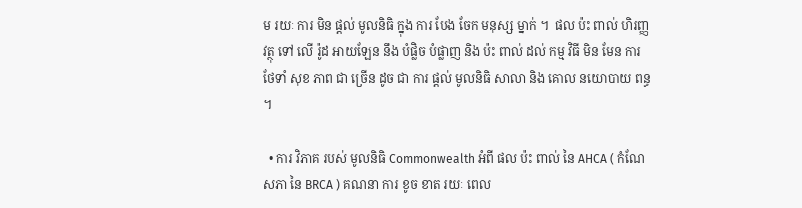ម រយៈ ការ មិន ផ្តល់ មូលនិធិ ក្នុង ការ បែង ចែក មនុស្ស ម្នាក់ ។  ផល ប៉ះ ពាល់ ហិរញ្ញ វត្ថុ ទៅ លើ រ៉ូដ អាយឡែន នឹង បំផ្លិច បំផ្លាញ និង ប៉ះ ពាល់ ដល់ កម្ម វិធី មិន មែន ការ ថែទាំ សុខ ភាព ជា ច្រើន ដូច ជា ការ ផ្តល់ មូលនិធិ សាលា និង គោល នយោបាយ ពន្ធ ។

  • ការ វិភាគ របស់ មូលនិធិ Commonwealth អំពី ផល ប៉ះ ពាល់ នៃ AHCA ( កំណែ សភា នៃ BRCA ) គណនា ការ ខូច ខាត រយៈ ពេល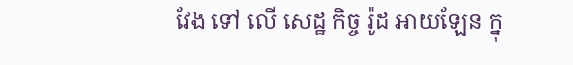វែង ទៅ លើ សេដ្ឋ កិច្ច រ៉ូដ អាយឡែន ក្នុ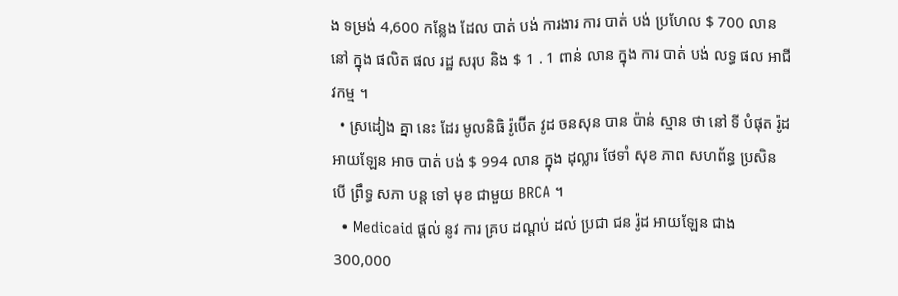ង ទម្រង់ 4,600 កន្លែង ដែល បាត់ បង់ ការងារ ការ បាត់ បង់ ប្រហែល $ 700 លាន នៅ ក្នុង ផលិត ផល រដ្ឋ សរុប និង $ 1 . 1 ពាន់ លាន ក្នុង ការ បាត់ បង់ លទ្ធ ផល អាជីវកម្ម ។
  • ស្រដៀង គ្នា នេះ ដែរ មូលនិធិ រ៉ូប៊ើត វូដ ចនសុន បាន ប៉ាន់ ស្មាន ថា នៅ ទី បំផុត រ៉ូដ អាយឡែន អាច បាត់ បង់ $ 994 លាន ក្នុង ដុល្លារ ថែទាំ សុខ ភាព សហព័ន្ធ ប្រសិន បើ ព្រឹទ្ធ សភា បន្ត ទៅ មុខ ជាមួយ BRCA ។
  • Medicaid ផ្តល់ នូវ ការ គ្រប ដណ្តប់ ដល់ ប្រជា ជន រ៉ូដ អាយឡែន ជាង 300,000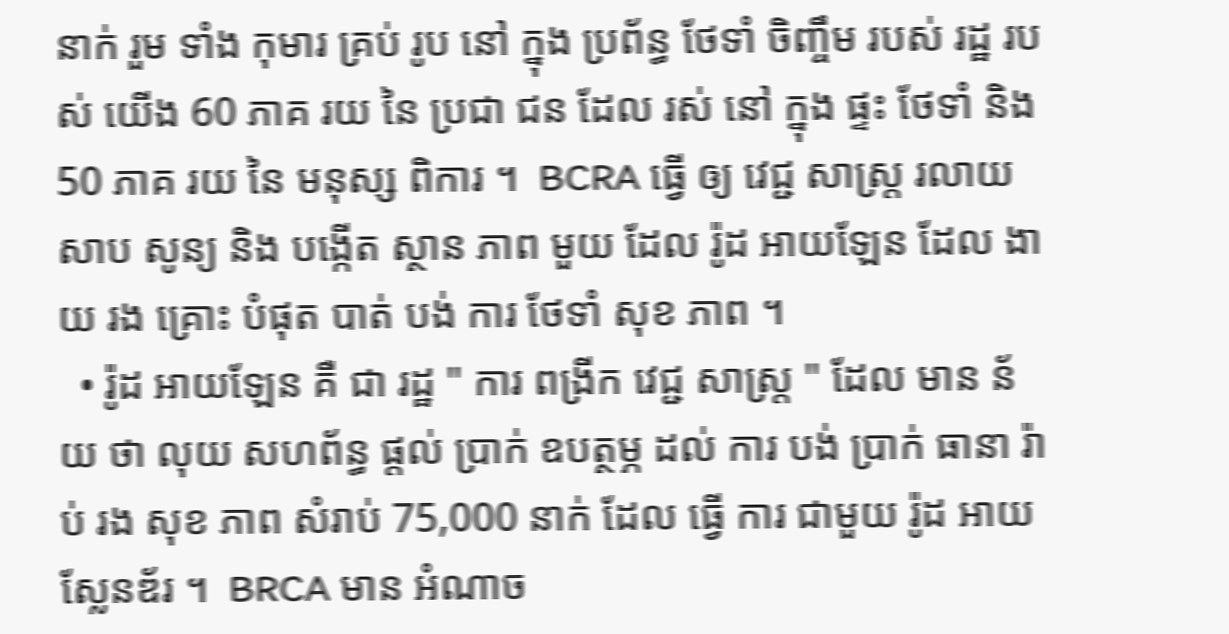នាក់ រួម ទាំង កុមារ គ្រប់ រូប នៅ ក្នុង ប្រព័ន្ធ ថែទាំ ចិញ្ចឹម របស់ រដ្ឋ របស់ យើង 60 ភាគ រយ នៃ ប្រជា ជន ដែល រស់ នៅ ក្នុង ផ្ទះ ថែទាំ និង 50 ភាគ រយ នៃ មនុស្ស ពិការ ។  BCRA ធ្វើ ឲ្យ វេជ្ជ សាស្ត្រ រលាយ សាប សូន្យ និង បង្កើត ស្ថាន ភាព មួយ ដែល រ៉ូដ អាយឡែន ដែល ងាយ រង គ្រោះ បំផុត បាត់ បង់ ការ ថែទាំ សុខ ភាព ។
  • រ៉ូដ អាយឡែន គឺ ជា រដ្ឋ " ការ ពង្រីក វេជ្ជ សាស្ត្រ " ដែល មាន ន័យ ថា លុយ សហព័ន្ធ ផ្តល់ ប្រាក់ ឧបត្ថម្ភ ដល់ ការ បង់ ប្រាក់ ធានា រ៉ាប់ រង សុខ ភាព សំរាប់ 75,000 នាក់ ដែល ធ្វើ ការ ជាមួយ រ៉ូដ អាយស្លែនឌ័រ ។  BRCA មាន អំណាច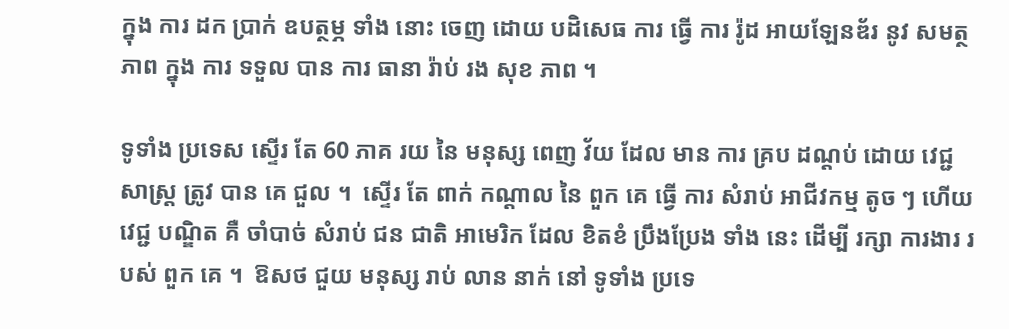ក្នុង ការ ដក ប្រាក់ ឧបត្ថម្ភ ទាំង នោះ ចេញ ដោយ បដិសេធ ការ ធ្វើ ការ រ៉ូដ អាយឡែនឌ័រ នូវ សមត្ថ ភាព ក្នុង ការ ទទួល បាន ការ ធានា រ៉ាប់ រង សុខ ភាព ។

ទូទាំង ប្រទេស ស្ទើរ តែ 60 ភាគ រយ នៃ មនុស្ស ពេញ វ័យ ដែល មាន ការ គ្រប ដណ្តប់ ដោយ វេជ្ជ សាស្ត្រ ត្រូវ បាន គេ ជួល ។  ស្ទើរ តែ ពាក់ កណ្តាល នៃ ពួក គេ ធ្វើ ការ សំរាប់ អាជីវកម្ម តូច ៗ ហើយ វេជ្ជ បណ្ឌិត គឺ ចាំបាច់ សំរាប់ ជន ជាតិ អាមេរិក ដែល ខិតខំ ប្រឹងប្រែង ទាំង នេះ ដើម្បី រក្សា ការងារ របស់ ពួក គេ ។  ឱសថ ជួយ មនុស្ស រាប់ លាន នាក់ នៅ ទូទាំង ប្រទេ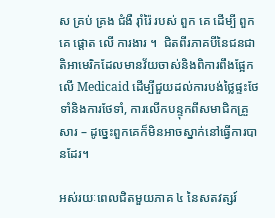ស គ្រប់ គ្រង ជំងឺ រ៉ាំរ៉ៃ របស់ ពួក គេ ដើម្បី ពួក គេ ផ្តោត លើ ការងារ ។  ជិតពីរភាគបីនៃជនជាតិអាមេរិកដែលមានវ័យចាស់និងពិការពឹងផ្អែកលើ Medicaid ដើម្បីជួយដល់ការបង់ថ្លៃផ្ទះថែទាំនិងការថែទាំ, ការលើកបន្ទុកពីសមាជិកគ្រួសារ – ដូច្នេះពួកគេក៏មិនអាចស្នាក់នៅធ្វើការបានដែរ។

អស់រយៈពេលជិតមួយភាគ ៤ នៃសតវត្សរ៍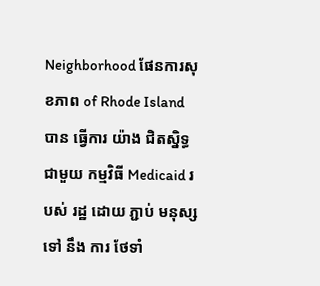Neighborhood ផែនការសុខភាព of Rhode Island បាន ធ្វើការ យ៉ាង ជិតស្និទ្ធ ជាមួយ កម្មវិធី Medicaid របស់ រដ្ឋ ដោយ ភ្ជាប់ មនុស្ស ទៅ នឹង ការ ថែទាំ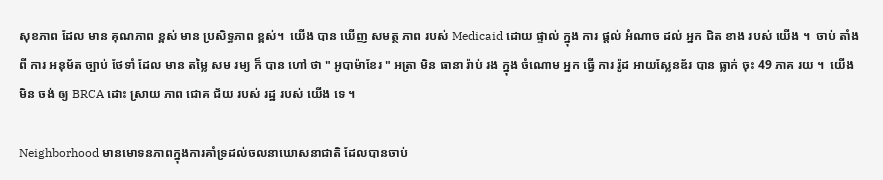សុខភាព ដែល មាន គុណភាព ខ្ពស់ មាន ប្រសិទ្ធភាព ខ្ពស់។  យើង បាន ឃើញ សមត្ថ ភាព របស់ Medicaid ដោយ ផ្ទាល់ ក្នុង ការ ផ្តល់ អំណាច ដល់ អ្នក ជិត ខាង របស់ យើង ។  ចាប់ តាំង ពី ការ អនុម័ត ច្បាប់ ថែទាំ ដែល មាន តម្លៃ សម រម្យ ក៏ បាន ហៅ ថា " អូបាម៉ាខែរ " អត្រា មិន ធានា រ៉ាប់ រង ក្នុង ចំណោម អ្នក ធ្វើ ការ រ៉ូដ អាយស្លែនឌ័រ បាន ធ្លាក់ ចុះ 49 ភាគ រយ ។  យើង មិន ចង់ ឲ្យ BRCA ដោះ ស្រាយ ភាព ជោគ ជ័យ របស់ រដ្ឋ របស់ យើង ទេ ។

Neighborhood មានមោទនភាពក្នុងការគាំទ្រដល់ចលនាឃោសនាជាតិ ដែលបានចាប់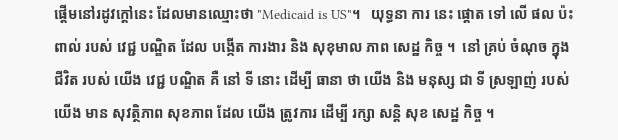ផ្តើមនៅរដូវក្តៅនេះ ដែលមានឈ្មោះថា "Medicaid is US"។   យុទ្ធនា ការ នេះ ផ្តោត ទៅ លើ ផល ប៉ះ ពាល់ របស់ វេជ្ជ បណ្ឌិត ដែល បង្កើត ការងារ និង សុខុមាល ភាព សេដ្ឋ កិច្ច ។  នៅ គ្រប់ ចំណុច ក្នុង ជីវិត របស់ យើង វេជ្ជ បណ្ឌិត គឺ នៅ ទី នោះ ដើម្បី ធានា ថា យើង និង មនុស្ស ជា ទី ស្រឡាញ់ របស់ យើង មាន សុវត្ថិភាព សុខភាព ដែល យើង ត្រូវការ ដើម្បី រក្សា សន្តិ សុខ សេដ្ឋ កិច្ច ។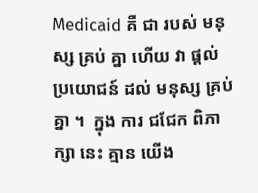Medicaid គឺ ជា របស់ មនុស្ស គ្រប់ គ្នា ហើយ វា ផ្តល់ ប្រយោជន៍ ដល់ មនុស្ស គ្រប់ គ្នា ។  ក្នុង ការ ជជែក ពិភាក្សា នេះ គ្មាន យើង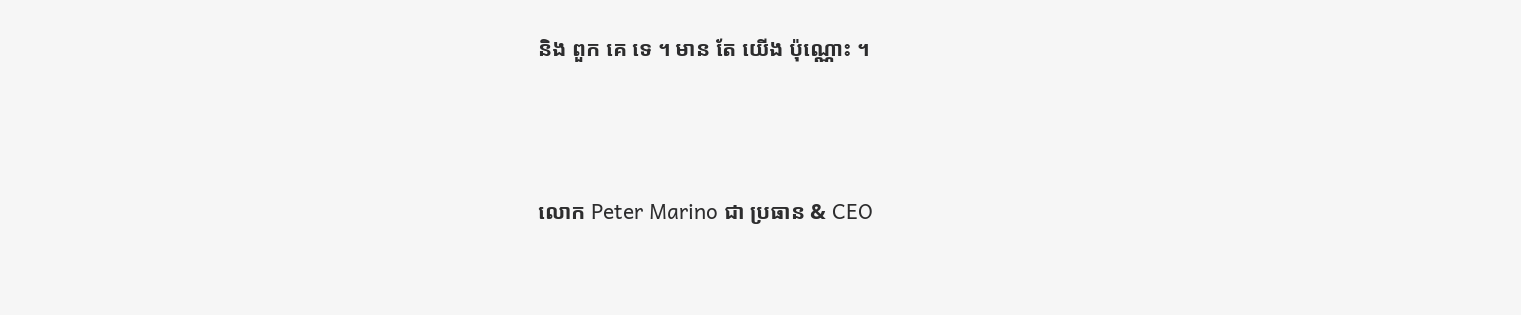និង ពួក គេ ទេ ។ មាន តែ យើង ប៉ុណ្ណោះ ។



លោក Peter Marino ជា ប្រធាន & CEO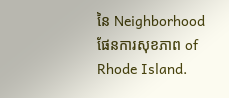នៃ Neighborhood ផែនការសុខភាព of Rhode Island.